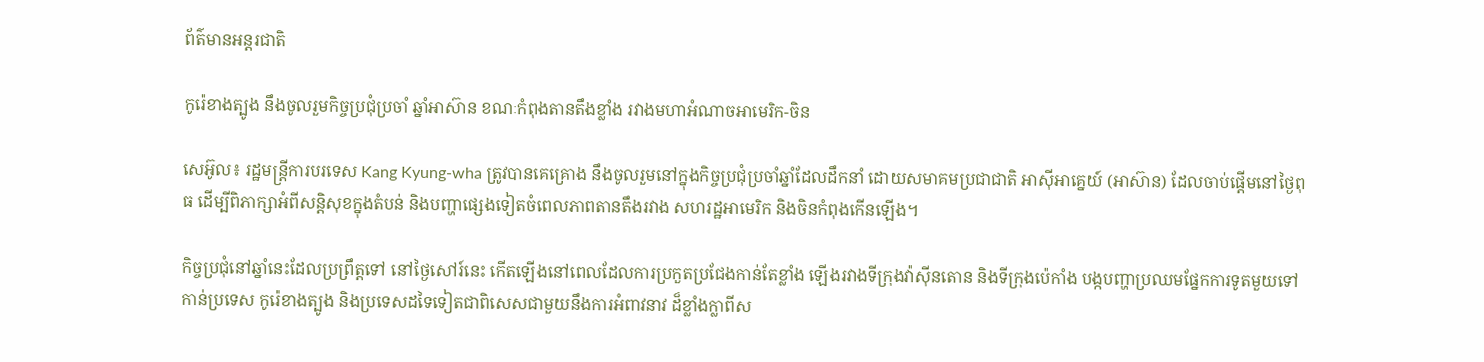ព័ត៌មានអន្តរជាតិ

កូរ៉េខាងត្បូង នឹងចូលរួមកិច្ចប្រជុំប្រចាំ ឆ្នាំអាស៊ាន ខណៈកំពុងតានតឹងខ្លាំង រវាងមហាអំណាចអាមេរិក-ចិន

សេអ៊ូល៖ រដ្ឋមន្រ្តីការបរទេស Kang Kyung-wha ត្រូវបានគេគ្រោង នឹងចូលរួមនៅក្នុងកិច្ចប្រជុំប្រចាំឆ្នាំដែលដឹកនាំ ដោយសមាគមប្រជាជាតិ អាស៊ីអាគ្នេយ៍ (អាស៊ាន) ដែលចាប់ផ្តើមនៅថ្ងៃពុធ ដើម្បីពិភាក្សាអំពីសន្តិសុខក្នុងតំបន់ និងបញ្ហាផ្សេងទៀតចំពេលភាពតានតឹងរវាង សហរដ្ឋអាមេរិក និងចិនកំពុងកើនឡើង។

កិច្ចប្រជុំនៅឆ្នាំនេះដែលប្រព្រឹត្តទៅ នៅថ្ងៃសៅរ៍នេះ កើតឡើងនៅពេលដែលការប្រកួតប្រជែងកាន់តែខ្លាំង ឡើងរវាងទីក្រុងវ៉ាស៊ីនតោន និងទីក្រុងប៉េកាំង បង្កបញ្ហាប្រឈមផ្នែកការទូតមួយទៅកាន់ប្រទេស កូរ៉េខាងត្បូង និងប្រទេសដទៃទៀតជាពិសេសជាមួយនឹងការអំពាវនាវ ដ៏ខ្លាំងក្លាពីស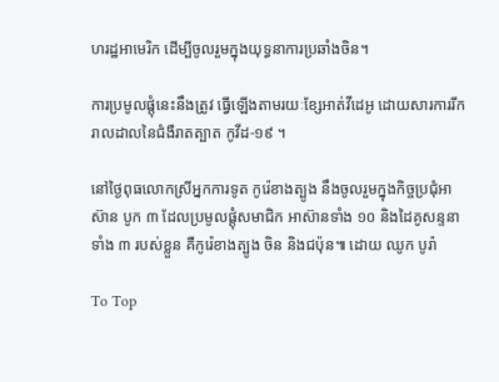ហរដ្ឋអាមេរិក ដើម្បីចូលរួមក្នុងយុទ្ធនាការប្រឆាំងចិន។

ការប្រមូលផ្តុំនេះនឹងត្រូវ ធ្វើឡើងតាមរយៈខ្សែអាត់វីដេអូ ដោយសារការរីករាលដាលនៃជំងឺរាតត្បាត កូវីដ-១៩ ។

នៅថ្ងៃពុធលោកស្រីអ្នកការទូត កូរ៉េខាងត្បូង នឹងចូលរួមក្នុងកិច្ចប្រជុំអាស៊ាន បូក ៣ ដែលប្រមូលផ្តុំសមាជិក អាស៊ានទាំង ១០ និងដៃគូសន្ទនាទាំង ៣ របស់ខ្លួន គឺកូរ៉េខាងត្បូង ចិន និងជប៉ុន៕ ដោយ ឈូក បូរ៉ា

To Top